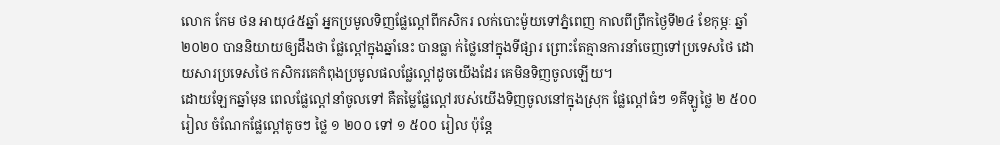លោក កែម ថន អាយុ៤៥ឆ្នាំ អ្នកប្រមូលទិញផ្លែល្ពៅពីកសិករ លក់បោះម៉ូយទៅភ្នំពេញ កាលពីព្រឹកថ្ងៃទី២៤ ខែកុម្ភៈ ឆ្នាំ២០២០ បាននិយាយឲ្យដឹងថា ផ្លែល្ពៅក្នុងឆ្នាំនេះ បានធ្លា ក់ថ្លៃនៅក្នុងទីផ្សារ ព្រោះតែគ្មានការនាំចេញទៅប្រទេសថៃ ដោយសារប្រទេសថៃ កសិករគេកំពុងប្រមូលផលផ្លែល្ពៅដូចយើងដែរ គេមិនទិញចូលឡើយ។
ដោយឡែកឆ្នាំមុន ពេលផ្លែល្ពៅនាំចូលទៅ គឺតម្លៃផ្លែល្ពៅរបស់យើងទិញចូលនៅក្នុងស្រុក ផ្លែល្ពៅធំៗ ១គីឡូថ្លៃ ២ ៥០០ រៀល ចំណែកផ្លែល្ពៅតូចៗ ថ្លៃ ១ ២០០ ទៅ ១ ៥០០ រៀល ប៉ុន្តែ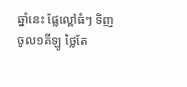ឆ្នាំនេះ ផ្លែល្ពៅធំៗ ទិញចូល១គីឡូ ថ្លៃតែ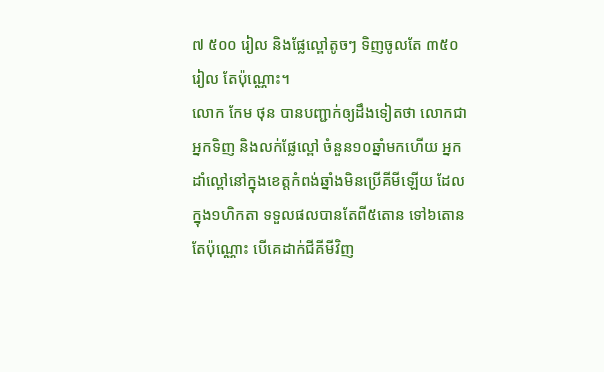៧ ៥០០ រៀល និងផ្លែល្ពៅតូចៗ ទិញចូលតែ ៣៥០ រៀល តែប៉ុណ្ណោះ។
លោក កែម ថុន បានបញ្ជាក់ឲ្យដឹងទៀតថា លោកជាអ្នកទិញ និងលក់ផ្លែល្ពៅ ចំនួន១០ឆ្នាំមកហើយ អ្នកដាំល្ពៅនៅក្នុងខេត្តកំពង់ឆ្នាំងមិនប្រើគីមីឡើយ ដែលក្នុង១ហិកតា ទទួលផលបានតែពី៥តោន ទៅ៦តោនតែប៉ុណ្ណោះ បើគេដាក់ជីគីមីវិញ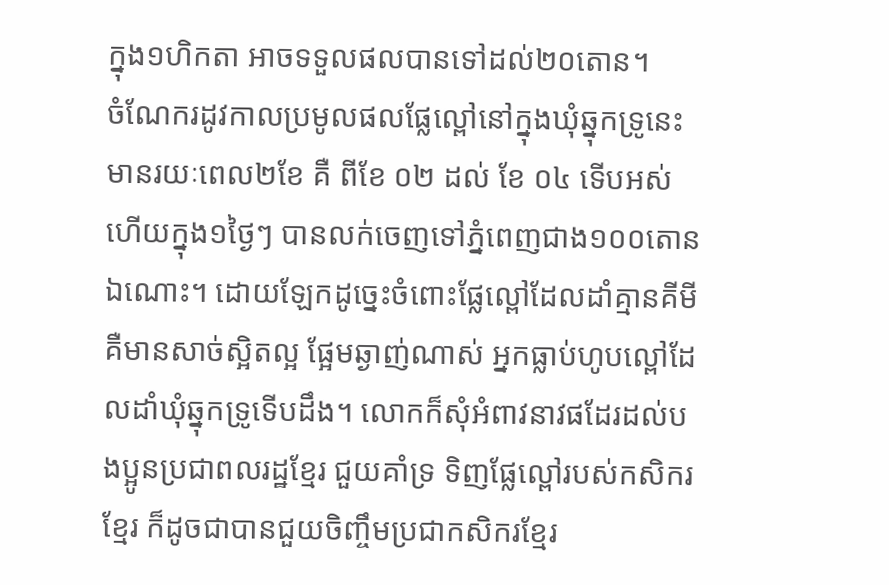ក្នុង១ហិកតា អាចទទួលផលបានទៅដល់២០តោន។
ចំណែករដូវកាលប្រមូលផលផ្លែល្ពៅនៅក្នុងឃុំឆ្នុកទ្រូនេះ មានរយៈពេល២ខែ គឺ ពីខែ ០២ ដល់ ខែ ០៤ ទើបអស់ ហើយក្នុង១ថ្ងៃៗ បានលក់ចេញទៅភ្នំពេញជាង១០០តោនឯណោះ។ ដោយឡែកដូច្នេះចំពោះផ្លែល្ពៅដែលដាំគ្មានគីមី គឺមានសាច់ស្អិតល្អ ផ្អែមឆ្ងាញ់ណាស់ អ្នកធ្លាប់ហូបល្ពៅដែលដាំឃុំឆ្នុកទ្រូទើបដឹង។ លោកក៏សុំអំពាវនាវផដែរដល់បងប្អូនប្រជាពលរដ្ឋខ្មែរ ជួយគាំទ្រ ទិញផ្លែល្ពៅរបស់កសិករខ្មែរ ក៏ដូចជាបានជួយចិញ្ចឹមប្រជាកសិករខ្មែរ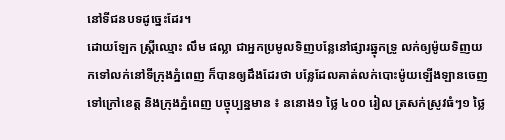នៅទីជនបទដូច្នេះដែរ។
ដោយឡែក ស្ត្រីឈ្មោះ លឹម ផល្លា ជាអ្នកប្រមូលទិញបន្លែនៅផ្សារឆ្នុកទ្រូ លក់ឲ្យម៉ូយទិញយកទៅលក់នៅទីក្រុងភ្នំពេញ ក៏បានឲ្យដឹងដែរថា បន្លែដែលគាត់លក់បោះម៉ូយឡើងឡានចេញទៅក្រៅខេត្ត និងក្រុងភ្នំពេញ បច្ចុប្បន្នមាន ៖ ននោង១ ថ្លៃ ៤០០ រៀល ត្រសក់ស្រូវធំៗ១ ថ្លៃ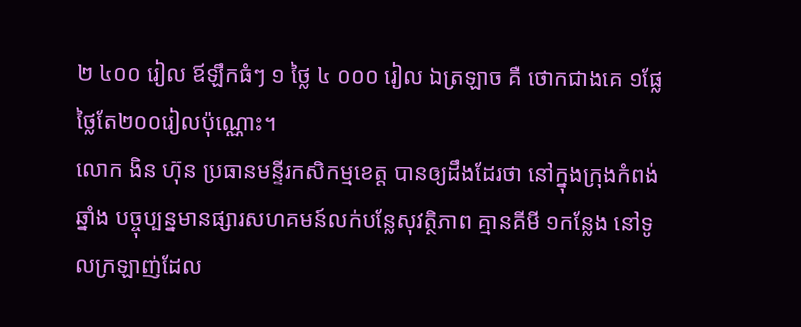២ ៤០០ រៀល ឪឡឹកធំៗ ១ ថ្លៃ ៤ ០០០ រៀល ឯត្រឡាច គឺ ថោកជាងគេ ១ផ្លែថ្លៃតែ២០០រៀលប៉ុណ្ណោះ។
លោក ងិន ហ៊ុន ប្រធានមន្ទីរកសិកម្មខេត្ត បានឲ្យដឹងដែរថា នៅក្នុងក្រុងកំពង់ឆ្នាំង បច្ចុប្បន្នមានផ្សារសហគមន៍លក់បន្លែសុវត្ថិភាព គ្មានគីមី ១កន្លែង នៅទូលក្រឡាញ់ដែល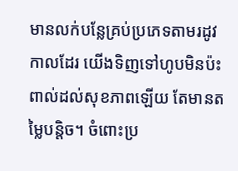មានលក់បន្លែគ្រប់ប្រភេទតាមរដូវកាលដែរ យើងទិញទៅហូបមិនប៉ះពាល់ដល់សុខភាពឡើយ តែមានតម្លៃបន្តិច។ ចំពោះប្រ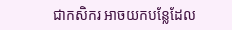ជាកសិករ អាចយកបន្លែដែល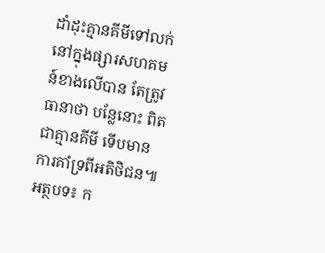ដាំដុះគ្មានគីមីទៅលក់នៅក្នុងផ្សារសហគមន៍ខាងលើបាន តែត្រូវធានាថា បន្លែនោះ ពិតជាគ្មានគីមី ទើបមានការគាំទ្រពីអតិថិជន៕
អត្ថបទ៖ ក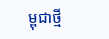ម្ពុជាថ្មី